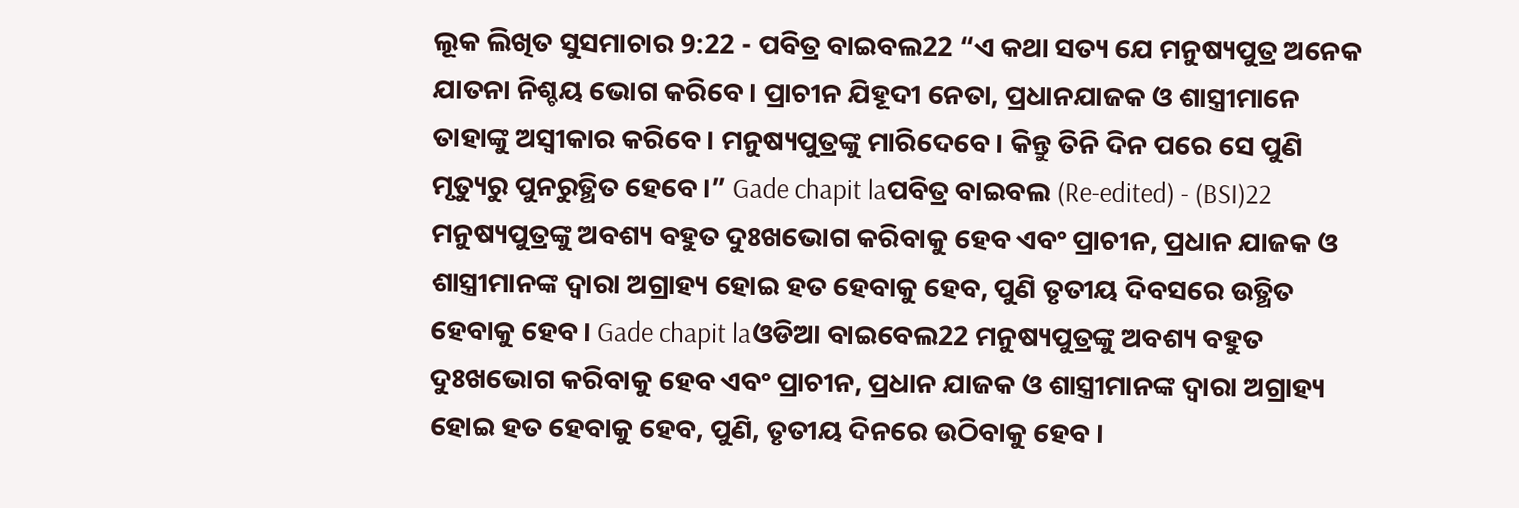ଲୂକ ଲିଖିତ ସୁସମାଚାର 9:22 - ପବିତ୍ର ବାଇବଲ22 “ଏ କଥା ସତ୍ୟ ଯେ ମନୁଷ୍ୟପୁତ୍ର ଅନେକ ଯାତନା ନିଶ୍ଚୟ ଭୋଗ କରିବେ। ପ୍ରାଚୀନ ଯିହୂଦୀ ନେତା, ପ୍ରଧାନଯାଜକ ଓ ଶାସ୍ତ୍ରୀମାନେ ତାହାଙ୍କୁ ଅସ୍ୱୀକାର କରିବେ। ମନୁଷ୍ୟପୁତ୍ରଙ୍କୁ ମାରିଦେବେ। କିନ୍ତୁ ତିନି ଦିନ ପରେ ସେ ପୁଣି ମୃତ୍ୟୁରୁ ପୁନରୁତ୍ଥିତ ହେବେ।” Gade chapit laପବିତ୍ର ବାଇବଲ (Re-edited) - (BSI)22 ମନୁଷ୍ୟପୁତ୍ରଙ୍କୁ ଅବଶ୍ୟ ବହୁତ ଦୁଃଖଭୋଗ କରିବାକୁ ହେବ ଏବଂ ପ୍ରାଚୀନ, ପ୍ରଧାନ ଯାଜକ ଓ ଶାସ୍ତ୍ରୀମାନଙ୍କ ଦ୍ଵାରା ଅଗ୍ରାହ୍ୟ ହୋଇ ହତ ହେବାକୁ ହେବ, ପୁଣି ତୃତୀୟ ଦିବସରେ ଉତ୍ଥିତ ହେବାକୁ ହେବ। Gade chapit laଓଡିଆ ବାଇବେଲ22 ମନୁଷ୍ୟପୁତ୍ରଙ୍କୁ ଅବଶ୍ୟ ବହୁତ ଦୁଃଖଭୋଗ କରିବାକୁ ହେବ ଏବଂ ପ୍ରାଚୀନ, ପ୍ରଧାନ ଯାଜକ ଓ ଶାସ୍ତ୍ରୀମାନଙ୍କ ଦ୍ୱାରା ଅଗ୍ରାହ୍ୟ ହୋଇ ହତ ହେବାକୁ ହେବ, ପୁଣି, ତୃତୀୟ ଦିନରେ ଉଠିବାକୁ ହେବ ।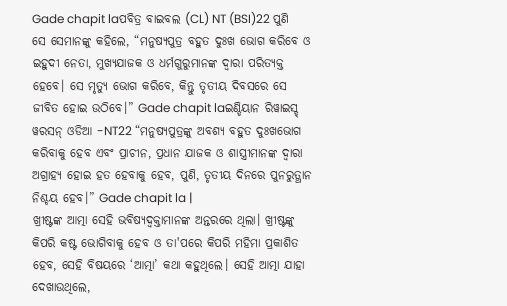Gade chapit laପବିତ୍ର ବାଇବଲ (CL) NT (BSI)22 ପୁଣି ସେ ସେମାନଙ୍କୁ କହିଲେ, “ମନୁଷ୍ୟପୁତ୍ର ବହୁତ ଦୁଃଖ ଭୋଗ କରିବେ ଓ ଇହୁଦୀ ନେତା, ମୁଖ୍ୟଯାଜକ ଓ ଧର୍ମଗୁରୁମାନଙ୍କ ଦ୍ୱାରା ପରିତ୍ୟକ୍ତ ହେବେ। ସେ ମୃତ୍ୟୁ ଭୋଗ କରିବେ, କିନ୍ତୁ ତୃତୀୟ ଦିବସରେ ସେ ଜୀବିତ ହୋଇ ଉଠିବେ।” Gade chapit laଇଣ୍ଡିୟାନ ରିୱାଇସ୍ଡ୍ ୱରସନ୍ ଓଡିଆ -NT22 “ମନୁଷ୍ୟପୁତ୍ରଙ୍କୁ ଅବଶ୍ୟ ବହୁତ ଦୁଃଖଭୋଗ କରିବାକୁ ହେବ ଏବଂ ପ୍ରାଚୀନ, ପ୍ରଧାନ ଯାଜକ ଓ ଶାସ୍ତ୍ରୀମାନଙ୍କ ଦ୍ୱାରା ଅଗ୍ରାହ୍ୟ ହୋଇ ହତ ହେବାକୁ ହେବ, ପୁଣି, ତୃତୀୟ ଦିନରେ ପୁନରୁତ୍ଥାନ ନିଶ୍ଚୟ ହେବ।” Gade chapit la |
ଖ୍ରୀଷ୍ଟଙ୍କ ଆତ୍ମା ସେହି ଭବିଷ୍ୟଦ୍ବକ୍ତାମାନଙ୍କ ଅନ୍ତରରେ ଥିଲା। ଖ୍ରୀଷ୍ଟଙ୍କୁ କିପରି କଷ୍ଟ ଭୋଗିବାକୁ ହେବ ଓ ତା'ପରେ କିପରି ମହିମା ପ୍ରକାଶିତ ହେବ, ସେହି ବିଷୟରେ ‘ଆତ୍ମା’ କଥା କହୁଥିଲେ। ସେହି ଆତ୍ମା ଯାହା ଦେଖାଉଥିଲେ,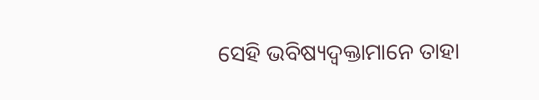ସେହି ଭବିଷ୍ୟଦ୍ବକ୍ତାମାନେ ତାହା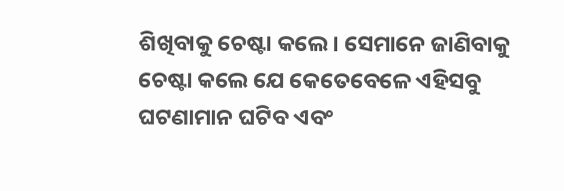ଶିଖିବାକୁ ଚେଷ୍ଟା କଲେ। ସେମାନେ ଜାଣିବାକୁ ଚେଷ୍ଟା କଲେ ଯେ କେତେବେଳେ ଏହିସବୁ ଘଟଣାମାନ ଘଟିବ ଏବଂ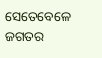ସେତେବେଳେ ଜଗତର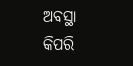ଅବସ୍ଥା କିପରି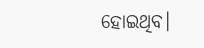ହୋଇଥିବ।